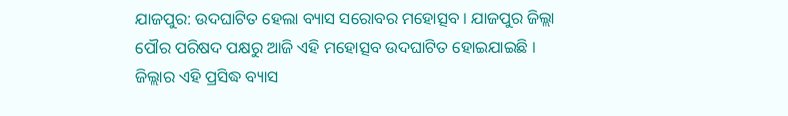ଯାଜପୁର: ଉଦଘାଟିତ ହେଲା ବ୍ୟାସ ସରୋବର ମହୋତ୍ସବ । ଯାଜପୁର ଜିଲ୍ଲା ପୌର ପରିଷଦ ପକ୍ଷରୁ ଆଜି ଏହି ମହୋତ୍ସବ ଉଦଘାଟିତ ହୋଇଯାଇଛି । ଜିଲ୍ଲାର ଏହି ପ୍ରସିଦ୍ଧ ବ୍ୟାସ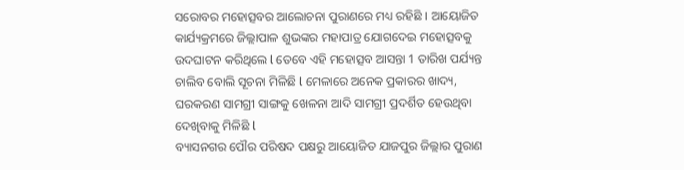ସରୋବର ମହୋତ୍ସବର ଆଲୋଚନା ପୁରାଣରେ ମଧ୍ୟ ରହିଛି । ଆୟୋଜିତ କାର୍ଯ୍ୟକ୍ରମରେ ଜିଲ୍ଲାପାଳ ଶୁଭଙ୍କର ମହାପାତ୍ର ଯୋଗଦେଇ ମହୋତ୍ସବକୁ ଉଦଘାଟନ କରିଥିଲେ l ତେବେ ଏହି ମହୋତ୍ସବ ଆସନ୍ତା 1 ତାରିଖ ପର୍ଯ୍ୟନ୍ତ ଚାଲିବ ବୋଲି ସୂଚନା ମିଳିଛି l ମେଳାରେ ଅନେକ ପ୍ରକାରର ଖାଦ୍ୟ, ଘରକରଣ ସାମଗ୍ରୀ ସାଙ୍ଗକୁ ଖେଳନା ଆଦି ସାମଗ୍ରୀ ପ୍ରଦର୍ଶିତ ହେଉଥିବା ଦେଖିବାକୁ ମିଳିଛି l
ବ୍ୟାସନଗର ପୌର ପରିଷଦ ପକ୍ଷରୁ ଆୟୋଜିତ ଯାଜପୁର ଜିଲ୍ଲାର ପୁରାଣ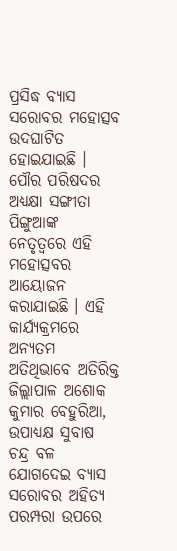ପ୍ରସିଦ୍ଧ ବ୍ୟାସ ସରୋବର ମହୋତ୍ସବ ଉଦଘାଟିତ ହୋଇଯାଇଛି । ପୌର ପରିଷଦର ଅଧ୍ୟକ୍ଷା ସଙ୍ଗୀତା ପିଙ୍ଗୁଆଙ୍କ ନେତୃତ୍ୱରେ ଏହି ମହୋତ୍ସବର ଆୟୋଜନ କରାଯାଇଛି । ଏହି କାର୍ଯ୍ୟକ୍ରମରେ ଅନ୍ୟତମ ଅତିଥିଭାବେ ଅତିରିକ୍ତ ଜିଲ୍ଲାପାଳ ଅଶୋକ କୁମାର ବେହୁରିଆ, ଉପାଧ୍ୟକ୍ଷ ସୁବାଷ ଚନ୍ଦ୍ର ବଳ ଯୋଗଦେଇ ବ୍ୟାସ ସରୋବର ଅହିତ୍ୟ ପରମ୍ପରା ଉପରେ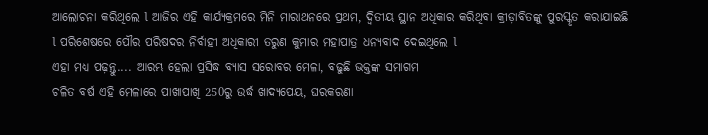ଆଲୋଚନା କରିଥିଲେ l ଆଜିର ଏହି କାର୍ଯ୍ୟକ୍ରମରେ ମିନି ମାରାଥନରେ ପ୍ରଥମ, ଦ୍ୱିତୀୟ ସ୍ଥାନ ଅଧିକାର କରିଥିବା କ୍ରୀଡ଼ାବିତଙ୍କୁ ପୁରସ୍କୃତ କରାଯାଇଛି l ପରିଶେଷରେ ପୌର ପରିଷଦର ନିର୍ବାହୀ ଅଧିକାରୀ ତରୁଣ କୁମାର ମହାପାତ୍ର ଧନ୍ୟବାଦ ଦେଇଥିଲେ l
ଏହା ମଧ୍ୟ ପଢ଼ନ୍ତୁ.... ଆରମ୍ଭ ହେଲା ପ୍ରସିଦ୍ଧ ବ୍ୟାସ ସରୋବର ମେଳା, ବଢୁଛି ଭକ୍ତଙ୍କ ସମାଗମ
ଚଳିତ ବର୍ଷ ଏହି ମେଳାରେ ପାଖାପାଖି 250ରୁ ଉର୍ଦ୍ଧ ଖାଦ୍ୟପେୟ, ଘରକରଣା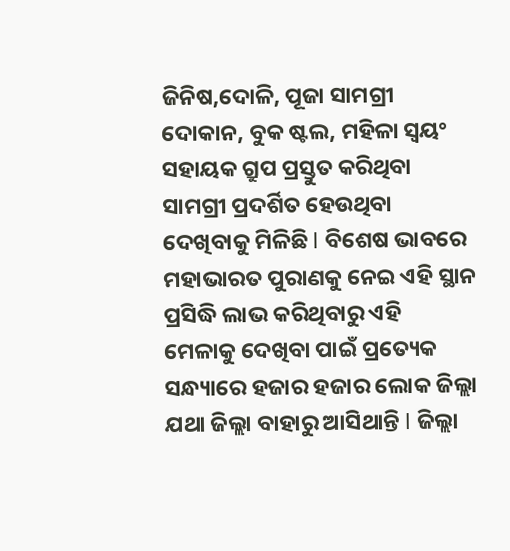ଜିନିଷ,ଦୋଳି, ପୂଜା ସାମଗ୍ରୀ ଦୋକାନ, ବୁକ ଷ୍ଟଲ, ମହିଳା ସ୍ୱୟଂ ସହାୟକ ଗ୍ରୁପ ପ୍ରସ୍ତୁତ କରିଥିବା ସାମଗ୍ରୀ ପ୍ରଦର୍ଶିତ ହେଉଥିବା ଦେଖିବାକୁ ମିଳିଛି l ବିଶେଷ ଭାବରେ ମହାଭାରତ ପୁରାଣକୁ ନେଇ ଏହି ସ୍ଥାନ ପ୍ରସିଦ୍ଧି ଲାଭ କରିଥିବାରୁ ଏହି ମେଳାକୁ ଦେଖିବା ପାଇଁ ପ୍ରତ୍ୟେକ ସନ୍ଧ୍ୟାରେ ହଜାର ହଜାର ଲୋକ ଜିଲ୍ଲା ଯଥା ଜିଲ୍ଲା ବାହାରୁ ଆସିଥାନ୍ତି l ଜିଲ୍ଲା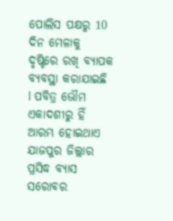ପୋଲିସ ପକ୍ଷରୁ 10 ଦିନ ମେଳାକୁ ଦୃଷ୍ଟିରେ ରଖି ବ୍ୟାପକ ବ୍ୟବସ୍ଥା କରାଯାଇଛି l ପବିତ୍ର ଭୌମ ଏକାଦଶୀରୁ ହିଁ ଆରମ୍ଭ ହୋଇଥାଏ ଯାଜପୁର ଜିଲ୍ଲାର ପ୍ରସିଦ୍ଧ ବ୍ୟାସ ସରୋବର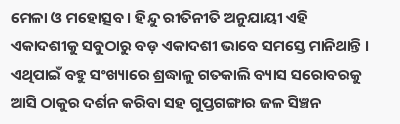ମେଳା ଓ ମହୋତ୍ସବ । ହିନ୍ଦୁ ରୀତିନୀତି ଅନୁଯାୟୀ ଏହି ଏକାଦଶୀକୁ ସବୁଠାରୁ ବଡ଼ ଏକାଦଶୀ ଭାବେ ସମସ୍ତେ ମାନିଥାନ୍ତି । ଏଥିପାଇଁ ବହୁ ସଂଖ୍ୟାରେ ଶ୍ରଦ୍ଧାଳୁ ଗତକାଲି ବ୍ୟାସ ସରୋବରକୁ ଆସି ଠାକୁର ଦର୍ଶନ କରିବା ସହ ଗୁପ୍ତଗଙ୍ଗାର ଜଳ ସିଞ୍ଚନ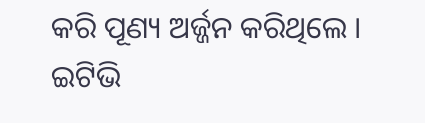କରି ପୂଣ୍ୟ ଅର୍ଜ୍ଜନ କରିଥିଲେ ।
ଇଟିଭି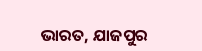ଭାରତ, ଯାଜପୁର